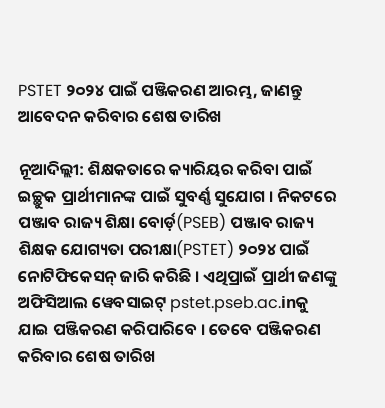PSTET ୨୦୨୪ ପାଇଁ ପଞ୍ଜିକରଣ ଆରମ୍ଭ, ଜାଣନ୍ତୁ ଆବେଦନ କରିବାର ଶେଷ ତାରିଖ

ନୂଆଦିଲ୍ଲୀ: ଶିକ୍ଷକତାରେ କ୍ୟାରିୟର କରିବା ପାଇଁ ଇଚ୍ଛୁକ ପ୍ରାର୍ଥୀମାନଙ୍କ ପାଇଁ ସୁବର୍ଣ୍ଣ ସୁଯୋଗ । ନିକଟରେ ପଞ୍ଜାବ ରାଜ୍ୟ ଶିକ୍ଷା ବୋର୍ଡ଼(PSEB) ପଞ୍ଜାବ ରାଜ୍ୟ ଶିକ୍ଷକ ଯୋଗ୍ୟତା ପରୀକ୍ଷା(PSTET) ୨୦୨୪ ପାଇଁ ନୋଟିଫିକେସନ୍ ଜାରି କରିଛି । ଏଥିପ୍ରାଇଁ ପ୍ରାର୍ଥୀ ଜଣଙ୍କୁ ଅଫିସିଆଲ ୱେବସାଇଟ୍ pstet.pseb.ac.inକୁ ଯାଇ ପଞ୍ଜିକରଣ କରିପାରିବେ । ତେବେ ପଞ୍ଜିକରଣ କରିବାର ଶେଷ ତାରିଖ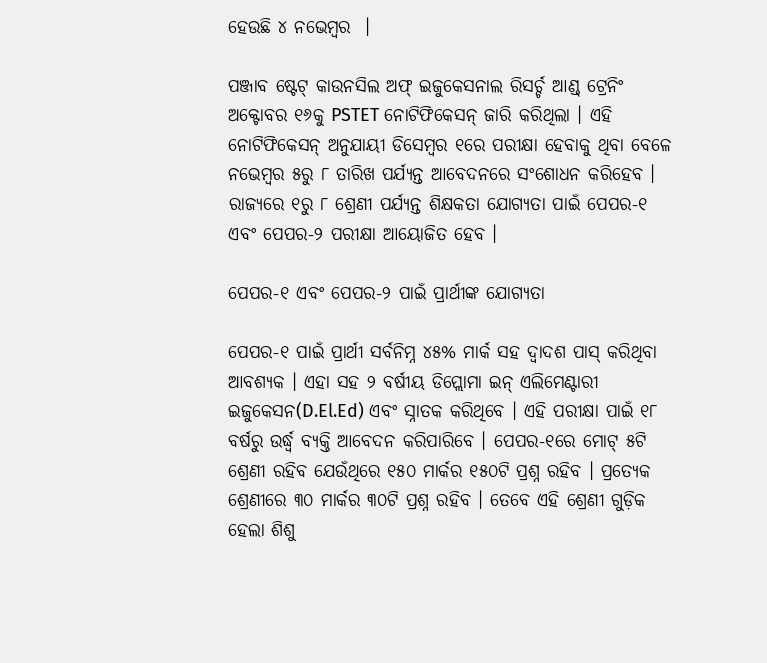ହେଉଛି ୪ ନଭେମ୍ବର  ।

ପଞ୍ଜାବ ଷ୍ଟେଟ୍ କାଉନସିଲ ଅଫ୍ ଇଜୁକେସନାଲ ରିସର୍ଚ୍ଚ ଆଣ୍ଡ୍ ଟ୍ରେନିଂ ଅକ୍ଟୋବର ୧୬କୁ PSTET ନୋଟିଫିକେସନ୍ ଜାରି କରିଥିଲା । ଏହି ନୋଟିଫିକେସନ୍ ଅନୁଯାୟୀ ଡିସେମ୍ବର ୧ରେ ପରୀକ୍ଷା ହେବାକୁ ଥିବା ବେଳେ ନଭେମ୍ବର ୫ରୁ ୮ ତାରିଖ ପର୍ଯ୍ୟନ୍ତ ଆବେଦନରେ ସଂଶୋଧନ କରିହେବ । ରାଜ୍ୟରେ ୧ରୁ ୮ ଶ୍ରେଣୀ ପର୍ଯ୍ୟନ୍ତ ଶିକ୍ଷକତା ଯୋଗ୍ୟତା ପାଇଁ ପେପର-୧ ଏବଂ ପେପର-୨ ପରୀକ୍ଷା ଆୟୋଜିତ ହେବ ।

ପେପର-୧ ଏବଂ ପେପର-୨ ପାଇଁ ପ୍ରାର୍ଥୀଙ୍କ ଯୋଗ୍ୟତା

ପେପର-୧ ପାଇଁ ପ୍ରାର୍ଥୀ ସର୍ବନିମ୍ନ ୪୫% ମାର୍କ ସହ ଦ୍ୱାଦଶ ପାସ୍ କରିଥିବା ଆବଶ୍ୟକ । ଏହା ସହ ୨ ବର୍ଷୀୟ ଡିପ୍ଲୋମା ଇନ୍ ଏଲିମେଣ୍ଟାରୀ ଇଜୁକେସନ(D.El.Ed) ଏବଂ ସ୍ନାତକ କରିଥିବେ । ଏହି ପରୀକ୍ଷା ପାଇଁ ୧୮ ବର୍ଷରୁ ଉର୍ଦ୍ଧ୍ୱ ବ୍ୟକ୍ତି ଆବେଦନ କରିପାରିବେ । ପେପର-୧ରେ ମୋଟ୍ ୫ଟି ଶ୍ରେଣୀ ରହିବ ଯେଉଁଥିରେ ୧୫୦ ମାର୍କର ୧୫୦ଟି ପ୍ରଶ୍ନ ରହିବ । ପ୍ରତ୍ୟେକ ଶ୍ରେଣୀରେ ୩୦ ମାର୍କର ୩୦ଟି ପ୍ରଶ୍ନ ରହିବ । ତେବେ ଏହି ଶ୍ରେଣୀ ଗୁଡ଼ିକ ହେଲା ଶିଶୁ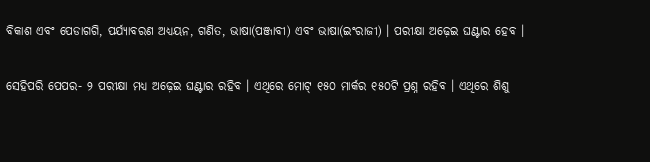ବିକାଶ ଏବଂ ପେଡାଗଗି, ପର୍ଯ୍ୟାବରଣ ଅଧ୍ୟୟନ, ଗଣିତ, ଭାଷା(ପଞ୍ଜାବୀ) ଏବଂ ଭାଷା(ଇଂରାଜୀ) । ପରୀକ୍ଷା ଅଢ଼େଇ ଘଣ୍ଟାର ହେବ ।

ସେହିପରି ପେପର- ୨ ପରୀକ୍ଷା ମଧ୍ୟ ଅଢ଼େଇ ଘଣ୍ଟାର ରହିବ । ଏଥିରେ ମୋଟ୍ ୧୫୦ ମାର୍କର ୧୫୦ଟି ପ୍ରଶ୍ନ ରହିବ । ଏଥିରେ ଶିଶୁ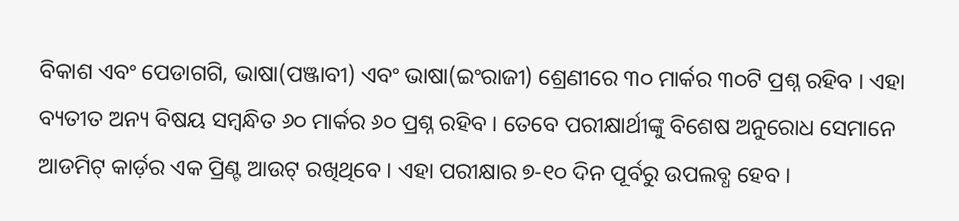ବିକାଶ ଏବଂ ପେଡାଗଗି, ଭାଷା(ପଞ୍ଜାବୀ) ଏବଂ ଭାଷା(ଇଂରାଜୀ) ଶ୍ରେଣୀରେ ୩୦ ମାର୍କର ୩୦ଟି ପ୍ରଶ୍ନ ରହିବ । ଏହା ବ୍ୟତୀତ ଅନ୍ୟ ବିଷୟ ସମ୍ବନ୍ଧିତ ୬୦ ମାର୍କର ୬୦ ପ୍ରଶ୍ନ ରହିବ । ତେବେ ପରୀକ୍ଷାର୍ଥୀଙ୍କୁ ବିଶେଷ ଅନୁରୋଧ ସେମାନେ ଆଡମିଟ୍ କାର୍ଡ଼ର ଏକ ପ୍ରିଣ୍ଟ ଆଉଟ୍ ରଖିଥିବେ । ଏହା ପରୀକ୍ଷାର ୭-୧୦ ଦିନ ପୂର୍ବରୁ ଉପଲବ୍ଧ ହେବ ।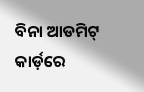ବିନା ଆଡମିଟ୍ କାର୍ଡ଼ରେ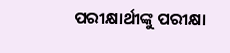ପରୀକ୍ଷାର୍ଥୀଙ୍କୁ ପରୀକ୍ଷା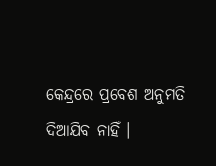କେନ୍ଦ୍ରରେ ପ୍ରବେଶ ଅନୁମତି ଦିଆଯିବ ନାହିଁ ।